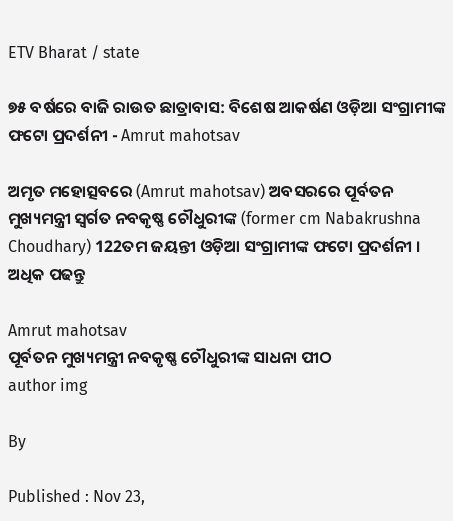ETV Bharat / state

୭୫ ବର୍ଷରେ ବାଜି ରାଉତ ଛାତ୍ରାବାସ: ବିଶେଷ ଆକର୍ଷଣ ଓଡ଼ିଆ ସଂଗ୍ରାମୀଙ୍କ ଫଟୋ ପ୍ରଦର୍ଶନୀ - Amrut mahotsav

ଅମୃତ ମହୋତ୍ସବରେ (Amrut mahotsav) ଅବସରରେ ପୂର୍ବତନ ମୁଖ୍ୟମନ୍ତ୍ରୀ ସ୍ବର୍ଗତ ନବକୃଷ୍ଣ ଚୌଧୁରୀଙ୍କ (former cm Nabakrushna Choudhary) 122ତମ ଜୟନ୍ତୀ ଓଡ଼ିଆ ସଂଗ୍ରାମୀଙ୍କ ଫଟୋ ପ୍ରଦର୍ଶନୀ । ଅଧିକ ପଢନ୍ତୁ

Amrut mahotsav
ପୂର୍ବତନ ମୁଖ୍ୟମନ୍ତ୍ରୀ ନବକୃଷ୍ଣ ଚୌଧୁରୀଙ୍କ ସାଧନା ପୀଠ
author img

By

Published : Nov 23,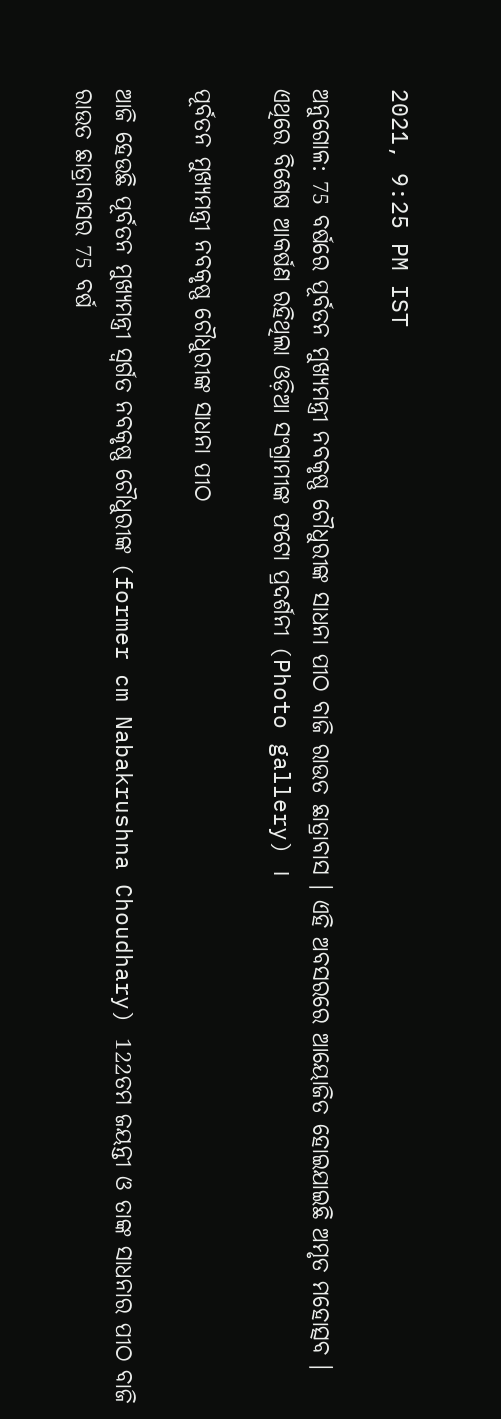2021, 9:25 PM IST

ଅନୁଗୋଳ: 75 ବର୍ଷରେ ପୂର୍ବତନ ମୁଖ୍ୟମନ୍ତ୍ରୀ ନବକୃଷ୍ଣ ଚୌଧୁରୀଙ୍କ ସାଧନା ପୀଠ ବାଜି ରାଉତ ଛାତ୍ରାବାସ । ଏହି ଅବସରରେ ଆୟୋଜିତ ହୋଇଯାଇଛି ଅମୃତ ମହୋତ୍ସବ । ଏଥିରେ ବିଶେଷ ଆକର୍ଷଣ ରହିଥିଲା ଓଡ଼ିଆ ସଂଗ୍ରାମୀଙ୍କ ଫଟୋ ପ୍ରଦର୍ଶନୀ (Photo gallery) ।

ପୂର୍ବତନ ମୁଖ୍ୟମନ୍ତ୍ରୀ ନବକୃଷ୍ଣ ଚୌଧୁରୀଙ୍କ ସାଧନା ପୀଠ

ଆଜି ହେଉଛି ପୂର୍ବତନ ମୁଖ୍ୟମନ୍ତ୍ରୀ ସ୍ବର୍ଗତ ନବକୃଷ୍ଣ ଚୌଧୁରୀଙ୍କ (former cm Nabakrushna Choudhary) 122ତମ ଜୟନ୍ତୀ ଓ ତାଙ୍କ ସାଧନାର ପୀଠ ବାଜି ରାଉତ ଛାତ୍ରାବାସର 75 ବର୍ଷ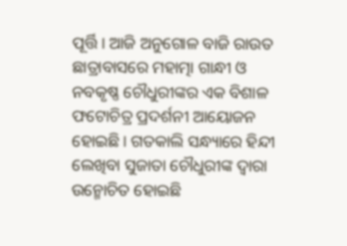ପୂର୍ତ୍ତି । ଆଜି ଅନୁଗୋଳ ବାଜି ରାଉତ ଛାତ୍ରାବାସରେ ମହାତ୍ମା ଗାନ୍ଧୀ ଓ ନବକୃଷ୍ଣ ଚୌଧୁରୀଙ୍କର ଏକ ବିଶାଳ ଫଟୋଚିତ୍ର ପ୍ରଦର୍ଶନୀ ଆୟୋଜନ ହୋଇଛି । ଗତକାଲି ସନ୍ଧ୍ୟାରେ ହିନ୍ଦୀ ଲେଖିବା ସୁଜାତା ଚୌଧୁରୀଙ୍କ ଦ୍ଵାରା ଉନ୍ମୋଚିତ ହୋଇଛି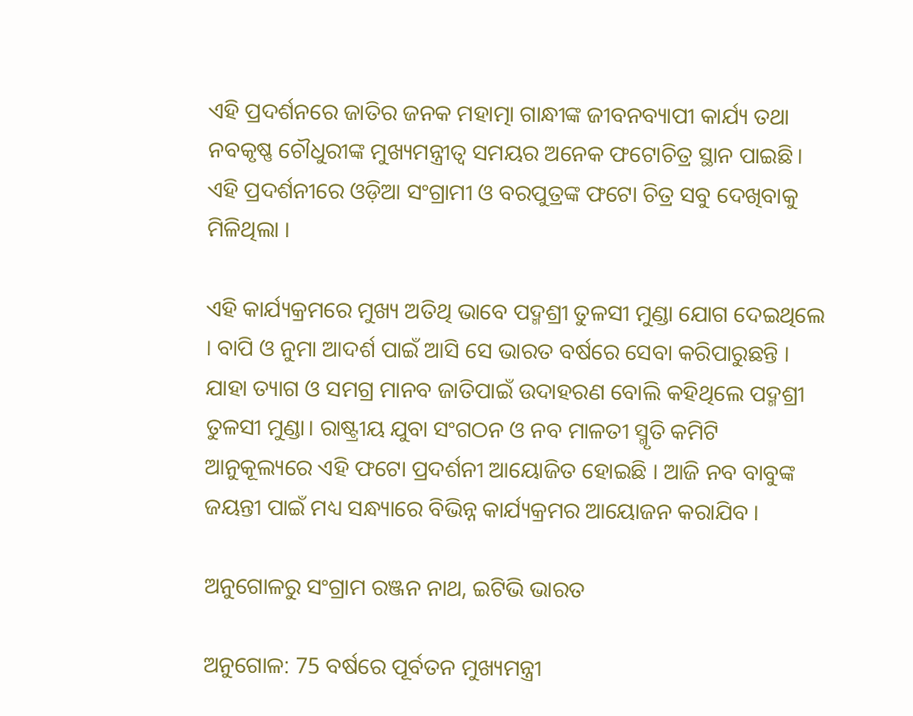ଏହି ପ୍ରଦର୍ଶନରେ ଜାତିର ଜନକ ମହାତ୍ମା ଗାନ୍ଧୀଙ୍କ ଜୀବନବ୍ୟାପୀ କାର୍ଯ୍ୟ ତଥା ନବକୃଷ୍ଣ ଚୌଧୁରୀଙ୍କ ମୁଖ୍ୟମନ୍ତ୍ରୀତ୍ବ ସମୟର ଅନେକ ଫଟୋଚିତ୍ର ସ୍ଥାନ ପାଇଛି। ଏହି ପ୍ରଦର୍ଶନୀରେ ଓଡ଼ିଆ ସଂଗ୍ରାମୀ ଓ ବରପୁତ୍ରଙ୍କ ଫଟୋ ଚିତ୍ର ସବୁ ଦେଖିବାକୁ ମିଳିଥିଲା ।

ଏହି କାର୍ଯ୍ୟକ୍ରମରେ ମୁଖ୍ୟ ଅତିଥି ଭାବେ ପଦ୍ମଶ୍ରୀ ତୁଳସୀ ମୁଣ୍ଡା ଯୋଗ ଦେଇଥିଲେ । ବାପି ଓ ନୁମା ଆଦର୍ଶ ପାଇଁ ଆସି ସେ ଭାରତ ବର୍ଷରେ ସେବା କରିପାରୁଛନ୍ତି । ଯାହା ତ୍ୟାଗ ଓ ସମଗ୍ର ମାନବ ଜାତିପାଇଁ ଉଦାହରଣ ବୋଲି କହିଥିଲେ ପଦ୍ମଶ୍ରୀ ତୁଳସୀ ମୁଣ୍ଡା। ରାଷ୍ଟ୍ରୀୟ ଯୁବା ସଂଗଠନ ଓ ନବ ମାଳତୀ ସ୍ମୃତି କମିଟି ଆନୁକୂଲ୍ୟରେ ଏହି ଫଟୋ ପ୍ରଦର୍ଶନୀ ଆୟୋଜିତ ହୋଇଛି । ଆଜି ନବ ବାବୁଙ୍କ ଜୟନ୍ତୀ ପାଇଁ ମଧ୍ୟ ସନ୍ଧ୍ୟାରେ ବିଭିନ୍ନ କାର୍ଯ୍ୟକ୍ରମର ଆୟୋଜନ କରାଯିବ ।

ଅନୁଗୋଳରୁ ସଂଗ୍ରାମ ରଞ୍ଜନ ନାଥ, ଇଟିଭି ଭାରତ

ଅନୁଗୋଳ: 75 ବର୍ଷରେ ପୂର୍ବତନ ମୁଖ୍ୟମନ୍ତ୍ରୀ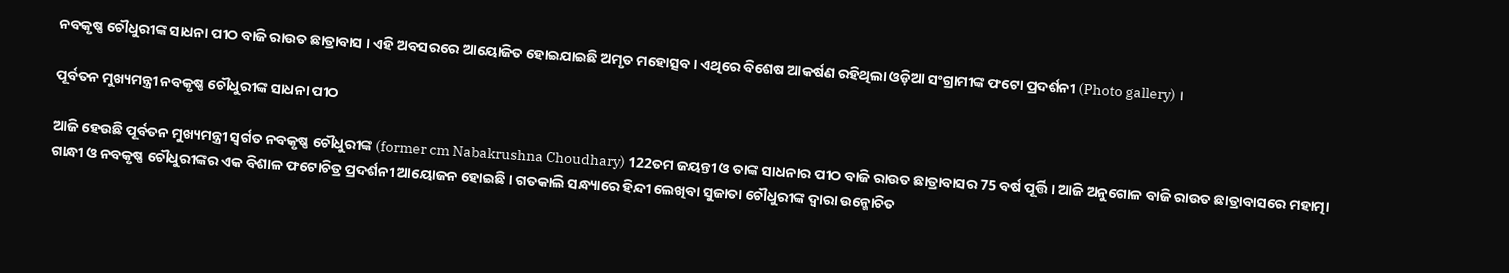ନବକୃଷ୍ଣ ଚୌଧୁରୀଙ୍କ ସାଧନା ପୀଠ ବାଜି ରାଉତ ଛାତ୍ରାବାସ । ଏହି ଅବସରରେ ଆୟୋଜିତ ହୋଇଯାଇଛି ଅମୃତ ମହୋତ୍ସବ । ଏଥିରେ ବିଶେଷ ଆକର୍ଷଣ ରହିଥିଲା ଓଡ଼ିଆ ସଂଗ୍ରାମୀଙ୍କ ଫଟୋ ପ୍ରଦର୍ଶନୀ (Photo gallery) ।

ପୂର୍ବତନ ମୁଖ୍ୟମନ୍ତ୍ରୀ ନବକୃଷ୍ଣ ଚୌଧୁରୀଙ୍କ ସାଧନା ପୀଠ

ଆଜି ହେଉଛି ପୂର୍ବତନ ମୁଖ୍ୟମନ୍ତ୍ରୀ ସ୍ବର୍ଗତ ନବକୃଷ୍ଣ ଚୌଧୁରୀଙ୍କ (former cm Nabakrushna Choudhary) 122ତମ ଜୟନ୍ତୀ ଓ ତାଙ୍କ ସାଧନାର ପୀଠ ବାଜି ରାଉତ ଛାତ୍ରାବାସର 75 ବର୍ଷ ପୂର୍ତ୍ତି । ଆଜି ଅନୁଗୋଳ ବାଜି ରାଉତ ଛାତ୍ରାବାସରେ ମହାତ୍ମା ଗାନ୍ଧୀ ଓ ନବକୃଷ୍ଣ ଚୌଧୁରୀଙ୍କର ଏକ ବିଶାଳ ଫଟୋଚିତ୍ର ପ୍ରଦର୍ଶନୀ ଆୟୋଜନ ହୋଇଛି । ଗତକାଲି ସନ୍ଧ୍ୟାରେ ହିନ୍ଦୀ ଲେଖିବା ସୁଜାତା ଚୌଧୁରୀଙ୍କ ଦ୍ଵାରା ଉନ୍ମୋଚିତ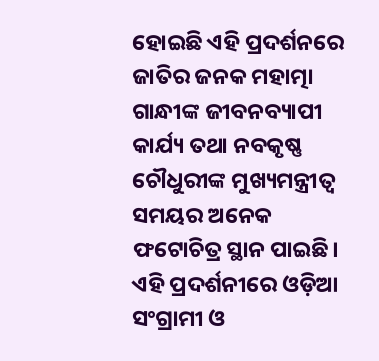ହୋଇଛି ଏହି ପ୍ରଦର୍ଶନରେ ଜାତିର ଜନକ ମହାତ୍ମା ଗାନ୍ଧୀଙ୍କ ଜୀବନବ୍ୟାପୀ କାର୍ଯ୍ୟ ତଥା ନବକୃଷ୍ଣ ଚୌଧୁରୀଙ୍କ ମୁଖ୍ୟମନ୍ତ୍ରୀତ୍ବ ସମୟର ଅନେକ ଫଟୋଚିତ୍ର ସ୍ଥାନ ପାଇଛି। ଏହି ପ୍ରଦର୍ଶନୀରେ ଓଡ଼ିଆ ସଂଗ୍ରାମୀ ଓ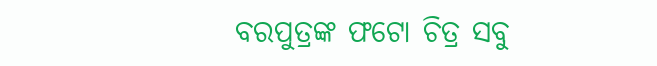ବରପୁତ୍ରଙ୍କ ଫଟୋ ଚିତ୍ର ସବୁ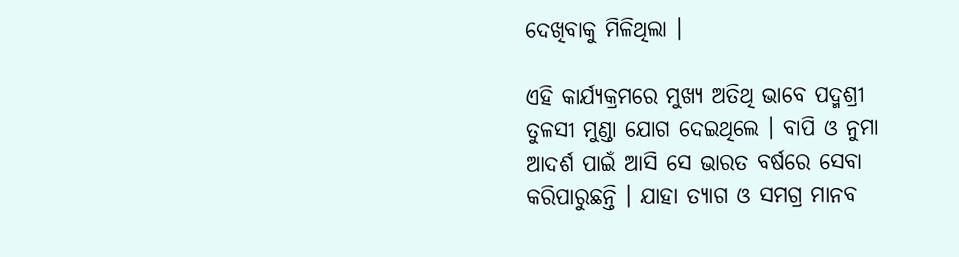ଦେଖିବାକୁ ମିଳିଥିଲା ।

ଏହି କାର୍ଯ୍ୟକ୍ରମରେ ମୁଖ୍ୟ ଅତିଥି ଭାବେ ପଦ୍ମଶ୍ରୀ ତୁଳସୀ ମୁଣ୍ଡା ଯୋଗ ଦେଇଥିଲେ । ବାପି ଓ ନୁମା ଆଦର୍ଶ ପାଇଁ ଆସି ସେ ଭାରତ ବର୍ଷରେ ସେବା କରିପାରୁଛନ୍ତି । ଯାହା ତ୍ୟାଗ ଓ ସମଗ୍ର ମାନବ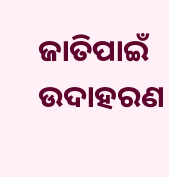ଜାତିପାଇଁ ଉଦାହରଣ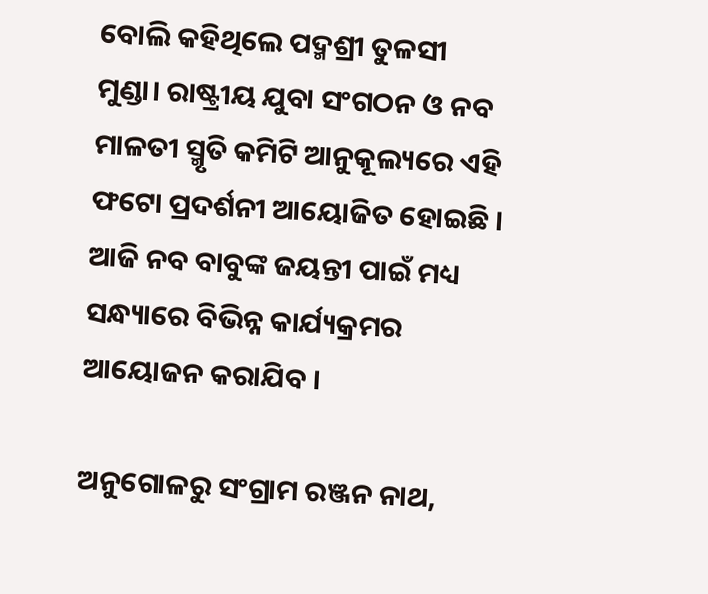ବୋଲି କହିଥିଲେ ପଦ୍ମଶ୍ରୀ ତୁଳସୀ ମୁଣ୍ଡା। ରାଷ୍ଟ୍ରୀୟ ଯୁବା ସଂଗଠନ ଓ ନବ ମାଳତୀ ସ୍ମୃତି କମିଟି ଆନୁକୂଲ୍ୟରେ ଏହି ଫଟୋ ପ୍ରଦର୍ଶନୀ ଆୟୋଜିତ ହୋଇଛି । ଆଜି ନବ ବାବୁଙ୍କ ଜୟନ୍ତୀ ପାଇଁ ମଧ୍ୟ ସନ୍ଧ୍ୟାରେ ବିଭିନ୍ନ କାର୍ଯ୍ୟକ୍ରମର ଆୟୋଜନ କରାଯିବ ।

ଅନୁଗୋଳରୁ ସଂଗ୍ରାମ ରଞ୍ଜନ ନାଥ,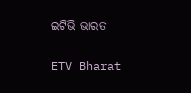ଇଟିଭି ଭାରତ

ETV Bharat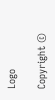Logo

Copyright ©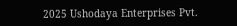2025 Ushodaya Enterprises Pvt.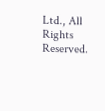Ltd., All Rights Reserved.